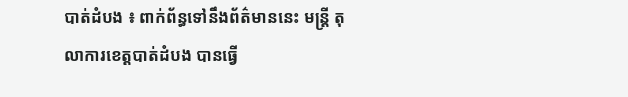បាត់ដំបង ៖ ពាក់ព័ន្ធទៅនឹងព័ត៌មាននេះ មន្ដ្រី តុលាការខេត្ដបាត់ដំបង បានធ្វើ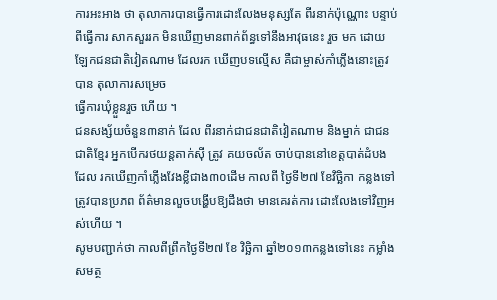ការអះអាង ថា តុលាការបានធ្វើការដោះលែងមនុស្សតែ ពីរនាក់ប៉ុណ្ណោះ បន្ទាប់ពីធ្វើការ សាកសួររក មិនឃើញមានពាក់ព័ន្ធទៅនឹងអាវុធនេះ រួច មក ដោយឡែកជនជាតិវៀតណាម ដែលរក ឃើញបទល្មើស គឺជាម្ចាស់កាំភ្លើងនោះត្រូវ បាន តុលាការសម្រេច
ធ្វើការឃុំខ្លួនរួច ហើយ ។
ជនសង្ស័យចំនួន៣នាក់ ដែល ពីរនាក់ជាជនជាតិវៀតណាម និងម្នាក់ ជាជនជាតិខ្មែរ អ្នកបើករថយន្ដតាក់ស៊ី ត្រូវ គយចល័ត ចាប់បាននៅខេត្ដបាត់ដំបង ដែល រកឃើញកាំភ្លើងវែងខ្លីជាង៣០ដើម កាលពី ថ្ងៃទី២៧ ខែវិច្ឆិកា កន្លងទៅ ត្រូវបានប្រភព ព័ត៌មានលួចបង្ហើបឱ្យដឹងថា មានគេរត់ការ ដោះលែងទៅវិញអស់ហើយ ។
សូមបញ្ជាក់ថា កាលពីព្រឹកថ្ងៃទី២៧ ខែ វិច្ឆិកា ឆ្នាំ២០១៣កន្លងទៅនេះ កម្លាំងសមត្ថ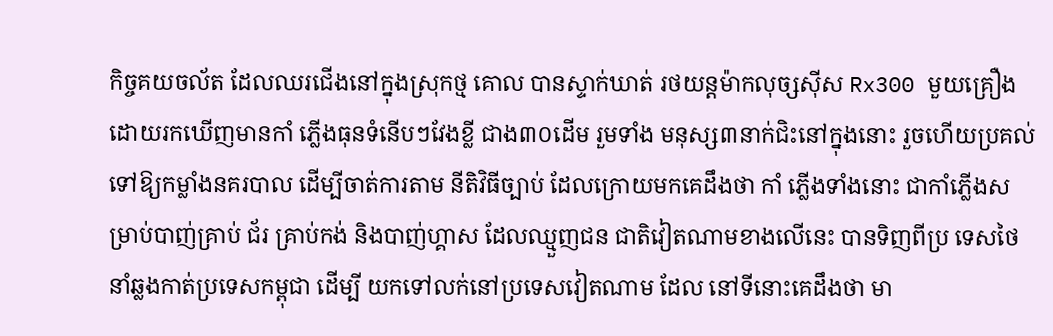កិច្ចគយចល័ត ដែលឈរជើងនៅក្នុងស្រុកថ្ម គោល បានស្ទាក់ឃាត់ រថយន្ដម៉ាកលុច្សស៊ីស Rx300 មួយគ្រឿង ដោយរកឃើញមានកាំ ភ្លើងធុនទំនើបៗវែងខ្លី ជាង៣០ដើម រួមទាំង មនុស្ស៣នាក់ជិះនៅក្នុងនោះ រួចហើយប្រគល់ ទៅឱ្យកម្លាំងនគរបាល ដើម្បីចាត់ការតាម នីតិវិធីច្បាប់ ដែលក្រោយមកគេដឹងថា កាំ ភ្លើងទាំងនោះ ជាកាំភ្លើងសម្រាប់បាញ់គ្រាប់ ជ័រ គ្រាប់កង់ និងបាញ់ហ្គាស ដែលឈ្មួញជន ជាតិវៀតណាមខាងលើនេះ បានទិញពីប្រ ទេសថៃ នាំឆ្លងកាត់ប្រទេសកម្ពុជា ដើម្បី យកទៅលក់នៅប្រទេសវៀតណាម ដែល នៅទីនោះគេដឹងថា មា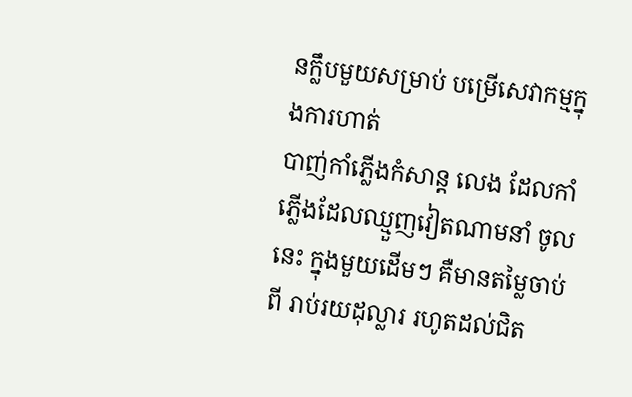នក្លឹបមួយសម្រាប់ បម្រើសេវាកម្មក្នុងការហាត់
បាញ់កាំភ្លើងកំសាន្ដ លេង ដែលកាំភ្លើងដែលឈ្មួញវៀតណាមនាំ ចូលនេះ ក្នុងមួយដើមៗ គឺមានតម្លៃចាប់ពី រាប់រយដុល្លារ រហូតដល់ជិត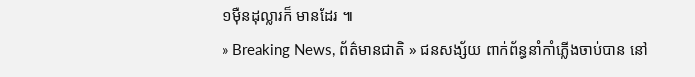១ម៉ឺនដុល្លារក៏ មានដែរ ៕
» Breaking News, ព័ត៌មានជាតិ » ជនសង្ស័យ ពាក់ព័ន្ធនាំកាំភ្លើងចាប់បាន នៅ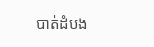បាត់ដំបង